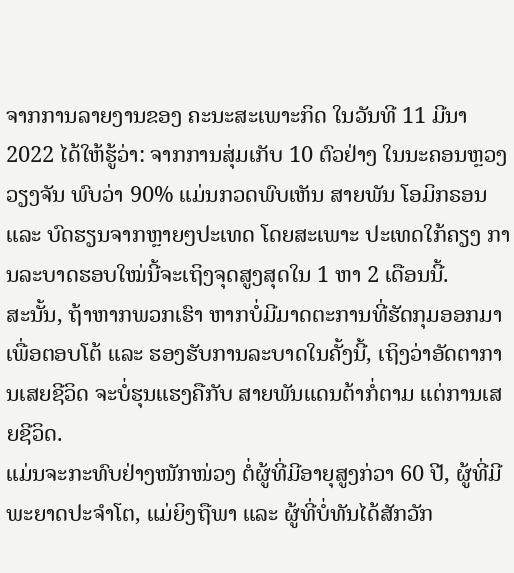ຈາກການລາຍງານຂອງ ຄະນະສະເພາະກິດ ໃນວັນທີ 11 ມີນາ 2022 ໄດ້ໃຫ້ຮູ້ວ່າ: ຈາກການສຸ່ມເກັບ 10 ຕົວຢ່າງ ໃນນະຄອນຫຼວງວຽງຈັນ ພົບວ່າ 90% ແມ່ນກວດພົບເຫັນ ສາຍພັນ ໂອມິກຣອນ ແລະ ບົດຮຽນຈາກຫຼາຍໆປະເທດ ໂດຍສະເພາະ ປະເທດໃກ້ຄຽງ ການລະບາດຮອບໃໝ່ນີ້ຈະເຖິງຈຸດສູງສຸດໃນ 1 ຫາ 2 ເດືອນນີ້.
ສະນັ້ນ, ຖ້າຫາກພວກເຮົາ ຫາກບໍ່ມີມາດຕະການທີ່ຮັດກຸມອອກມາເພື່ອຕອບໂຕ້ ແລະ ຮອງຮັບການລະບາດໃນຄັ້ງນີ້, ເຖິງວ່າອັດຕາການເສຍຊີວິດ ຈະບໍ່ຮຸນແຮງຄືກັບ ສາຍພັນແດນຕ້າກໍ່ຕາມ ແຕ່ການເສຍຊີວິດ.
ແມ່ນຈະກະທົບຢ່າງໜັກໜ່ວງ ຕໍ່ຜູ້ທີ່ມີອາຍຸສູງກ່ວາ 60 ປີ, ຜູ້ທີ່ມີພະຍາດປະຈຳໂຕ, ແມ່ຍິງຖືພາ ແລະ ຜູ້ທີ່ບໍ່ທັນໄດ້ສັກວັກ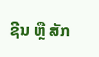ຊີນ ຫຼື ສັກ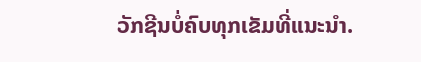ວັກຊີນບໍ່ຄົບທຸກເຂັມທີ່ແນະນຳ.